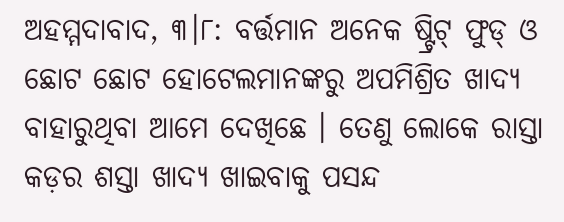ଅହମ୍ମଦାବାଦ, ୩।୮: ବର୍ତ୍ତମାନ ଅନେକ ଷ୍ଟ୍ରିଟ୍ ଫୁଡ୍ ଓ ଛୋଟ ଛୋଟ ହୋଟେଲମାନଙ୍କରୁ ଅପମିଶ୍ରିତ ଖାଦ୍ୟ ବାହାରୁଥିବା ଆମେ ଦେଖିଛେ । ତେଣୁ ଲୋକେ ରାସ୍ତା କଡ଼ର ଶସ୍ତା ଖାଦ୍ୟ ଖାଇବାକୁ ପସନ୍ଦ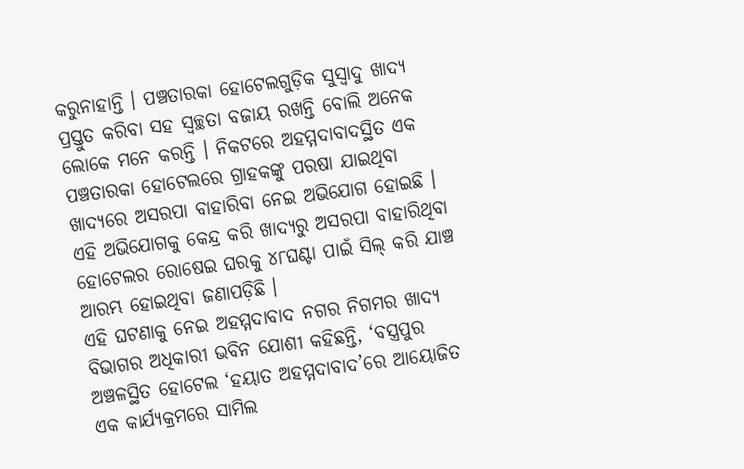କରୁନାହାନ୍ତି । ପଞ୍ଚତାରକା ହୋଟେଲଗୁଡ଼ିକ ସୁସ୍ୱାଦୁ ଖାଦ୍ୟ ପ୍ରସ୍ତୁତ କରିବା ସହ ସ୍ୱଚ୍ଛତା ବଜାୟ ରଖନ୍ତି ବୋଲି ଅନେକ ଲୋକେ ମନେ କରନ୍ତି । ନିକଟରେ ଅହମ୍ମଦାବାଦସ୍ଥିତ ଏକ ପଞ୍ଚତାରକା ହୋଟେଲରେ ଗ୍ରାହକଙ୍କୁ ପରଷା ଯାଇଥିବା ଖାଦ୍ୟରେ ଅସରପା ବାହାରିବା ନେଇ ଅଭିଯୋଗ ହୋଇଛି । ଏହି ଅଭିଯୋଗକୁ କେନ୍ଦ୍ର କରି ଖାଦ୍ୟରୁ ଅସରପା ବାହାରିଥିବା ହୋଟେଲର ରୋଷେଇ ଘରକୁ ୪୮ଘଣ୍ଟା ପାଇଁ ସିଲ୍ କରି ଯାଞ୍ଚ ଆରମ୍ଭ ହୋଇଥିବା ଜଣାପଡ଼ିଛି ।
ଏହି ଘଟଣାକୁ ନେଇ ଅହମ୍ମଦାବାଦ ନଗର ନିଗମର ଖାଦ୍ୟ ବିଭାଗର ଅଧିକାରୀ ଭବିନ ଯୋଶୀ କହିଛନ୍ତି, ‘ବସ୍ତ୍ରପୁର ଅଞ୍ଚଳସ୍ଥିତ ହୋଟେଲ ‘ହୟାତ ଅହମ୍ମଦାବାଦ’ରେ ଆୟୋଜିତ ଏକ କାର୍ଯ୍ୟକ୍ରମରେ ସାମିଲ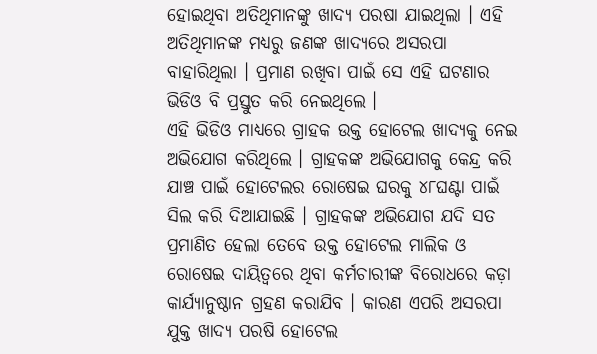ହୋଇଥିବା ଅତିଥିମାନଙ୍କୁ ଖାଦ୍ୟ ପରଷା ଯାଇଥିଲା । ଏହି ଅତିଥିମାନଙ୍କ ମଧ୍ୟରୁ ଜଣଙ୍କ ଖାଦ୍ୟରେ ଅସରପା ବାହାରିଥିଲା । ପ୍ରମାଣ ରଖିବା ପାଇଁ ସେ ଏହି ଘଟଣାର ଭିଡିଓ ବି ପ୍ରସ୍ତୁତ କରି ନେଇଥିଲେ ।
ଏହି ଭିଡିଓ ମାଧ୍ୟରେ ଗ୍ରାହକ ଉକ୍ତ ହୋଟେଲ ଖାଦ୍ୟକୁ ନେଇ ଅଭିଯୋଗ କରିଥିଲେ । ଗ୍ରାହକଙ୍କ ଅଭିଯୋଗକୁ କେନ୍ଦ୍ର କରି ଯାଞ୍ଚ ପାଇଁ ହୋଟେଲର ରୋଷେଇ ଘରକୁ ୪୮ଘଣ୍ଟା ପାଇଁ ସିଲ କରି ଦିଆଯାଇଛି । ଗ୍ରାହକଙ୍କ ଅଭିଯୋଗ ଯଦି ସତ ପ୍ରମାଣିତ ହେଲା ତେବେ ଉକ୍ତ ହୋଟେଲ ମାଲିକ ଓ ରୋଷେଇ ଦାୟିତ୍ବରେ ଥିବା କର୍ମଚାରୀଙ୍କ ବିରୋଧରେ କଡ଼ା କାର୍ଯ୍ୟାନୁଷ୍ଠାନ ଗ୍ରହଣ କରାଯିବ । କାରଣ ଏପରି ଅସରପା ଯୁକ୍ତ ଖାଦ୍ୟ ପରଷି ହୋଟେଲ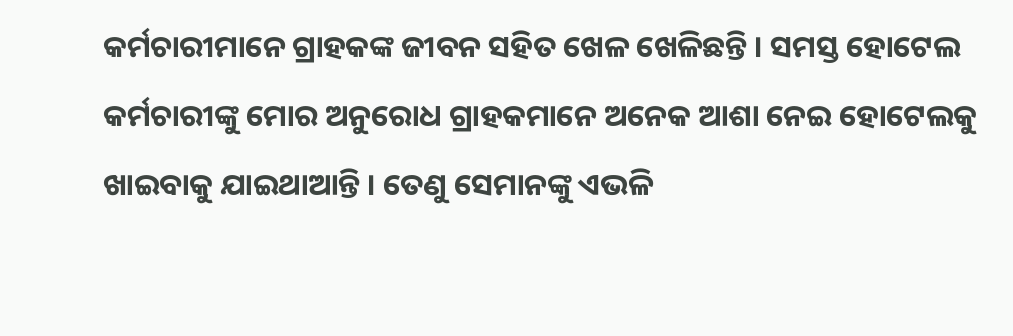କର୍ମଚାରୀମାନେ ଗ୍ରାହକଙ୍କ ଜୀବନ ସହିତ ଖେଳ ଖେଳିଛନ୍ତି । ସମସ୍ତ ହୋଟେଲ କର୍ମଚାରୀଙ୍କୁ ମୋର ଅନୁରୋଧ ଗ୍ରାହକମାନେ ଅନେକ ଆଶା ନେଇ ହୋଟେଲକୁ ଖାଇବାକୁ ଯାଇଥାଆନ୍ତି । ତେଣୁ ସେମାନଙ୍କୁ ଏଭଳି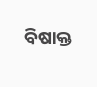ବିଷାକ୍ତ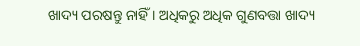ଖାଦ୍ୟ ପରଷନ୍ତୁ ନାହିଁ । ଅଧିକରୁ ଅଧିକ ଗୁଣବତ୍ତା ଖାଦ୍ୟ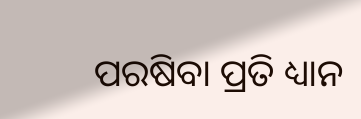ପରଷିବା ପ୍ରତି ଧ୍ୟାନ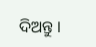ଦିଅନ୍ତୁ ।